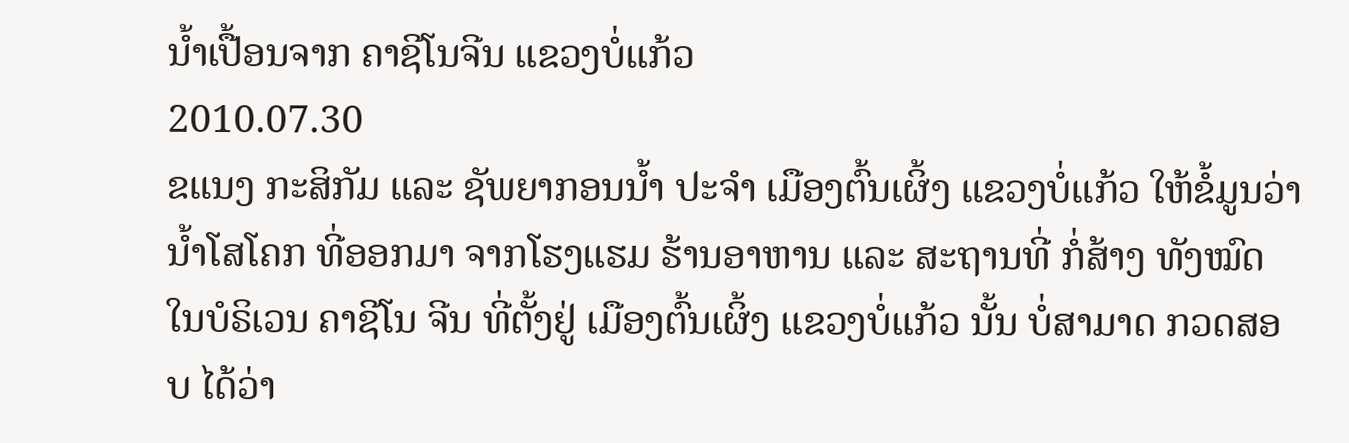ນໍ້າເປື້ອນຈາກ ຄາຊີໂນຈີນ ແຂວງບໍ່ແກ້ວ
2010.07.30
ຂແນງ ກະສິກັມ ແລະ ຊັພຍາກອນນໍ້າ ປະຈໍາ ເມືອງຕົ້ນເຜິ້ງ ແຂວງບໍ່ແກ້ວ ໃຫ້ຂໍ້ມູນວ່າ ນໍ້າໂສໂຄກ ທີ່ອອກມາ ຈາກໂຮງແຮມ ຮ້ານອາຫານ ແລະ ສະຖານທີ່ ກໍ່ສ້າງ ທັງໝົດ ໃນບໍຣິເວນ ຄາຊີໂນ ຈີນ ທີ່ຕັ້ງຢູ່ ເມືອງຕົ້ນເຜິ້ງ ແຂວງບໍ່ແກ້ວ ນັ້ນ ບໍ່ສາມາດ ກວດສອບ ໄດ້ວ່າ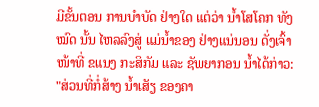ມີຂັ້ນຕອນ ການບໍາບັດ ຢ່າງໃດ ແຕ່ວ່າ ນໍ້າໂສໂຄກ ທັງໝົດ ນັ້ນ ໄຫລລົງສູ່ ແມ່ນໍ້າຂອງ ຢ່າງແນ່ນອນ ດັ່ງເຈົ້າໜ້າທີ່ ຂແນງ ກະສິກັມ ແລະ ຊັພຍາກອນ ນໍ້າໄດ້ກ່າວ:
"ສ່ວນທີ່ກໍ່ສ້າງ ນໍ້າເສັຽ ຂອງຄາ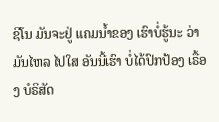ຊີໂນ ມັນຈະຢູ່ ແຄມນໍ້າຂອງ ເຮົາບໍ່ຮູ້ນະ ວ່າມັນໄຫລ ໄປໃສ ອັນນີ້ເຮົາ ບໍ່ໄດ້ປົກປ້ອງ ເຣື້ອງ ບໍຣິສັດ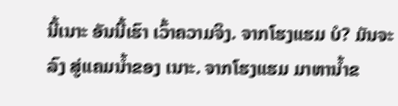ນີ້ເນາະ ອັນນີ້ເຮົາ ເວົ້າຄວາມຈິງ. ຈາກໂຮງແຮມ ບໍ? ມັນຈະລົງ ສູ່ແຄມນໍ້າຂອງ ເນາະ. ຈາກໂຮງແຮມ ມາຫານໍ້າຂ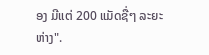ອງ ມີແຕ່ 200 ແມັດຊື່ໆ ລະຍະຫ່າງ".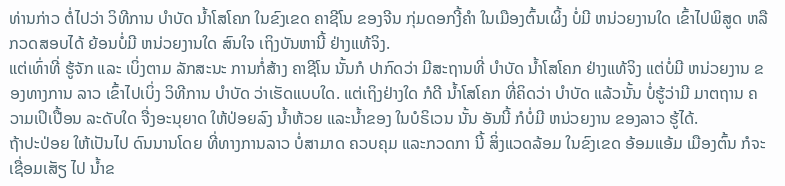ທ່ານກ່າວ ຕໍ່ໄປວ່າ ວິທີການ ບໍາບັດ ນໍ້າໂສໂຄກ ໃນຂົງເຂດ ຄາຊີໂນ ຂອງຈີນ ກຸ່ມດອກງີ້ຄໍາ ໃນເມືອງຕົ້ນເຜິ້ງ ບໍ່ມີ ຫນ່ວຍງານໃດ ເຂົ້າໄປພິສູດ ຫລື ກວດສອບໄດ້ ຍ້ອນບໍ່ມີ ຫນ່ວຍງານໃດ ສົນໃຈ ເຖິງບັນຫານີ້ ຢ່າງແທ້ຈິງ.
ແຕ່ເທົ່າທີ່ ຮູ້ຈັກ ແລະ ເບິ່ງຕາມ ລັກສະນະ ການກໍ່ສ້າງ ຄາຊີໂນ ນັ້ນກໍ ປາກົດວ່າ ມີສະຖານທີ່ ບໍາບັດ ນໍ້າໂສໂຄກ ຢ່າງແທ້ຈິງ ແຕ່ບໍ່ມີ ຫນ່ວຍງານ ຂອງທາງການ ລາວ ເຂົ້າໄປເບິ່ງ ວິທີການ ບໍາບັດ ວ່າເຮັດແບບໃດ. ແຕ່ເຖິງຢ່າງໃດ ກໍດີ ນໍ້າໂສໂຄກ ທີ່ຄິດວ່າ ບໍາບັດ ແລ້ວນັ້ນ ບໍ່ຮູ້ວ່າມີ ມາຕຖານ ຄວາມເປິເປື້ອນ ລະດັບໃດ ຈື່ງອະນຸຍາດ ໃຫ້ປ່ອຍລົງ ນໍ້າຫ້ວຍ ແລະນໍ້າຂອງ ໃນບໍຣິເວນ ນັ້ນ ອັນນີ້ ກໍບໍ່ມີ ຫນ່ວຍງານ ຂອງລາວ ຮູ້ໄດ້.
ຖ້າປະປ່ອຍ ໃຫ້ເປັນໄປ ດົນນານໂດຍ ທີ່ທາງການລາວ ບໍ່ສາມາດ ຄວບຄຸມ ແລະກວດກາ ນີ້ ສິ່ງແວດລ້ອມ ໃນຂົງເຂດ ອ້ອມແອ້ມ ເມືອງຕົ້ນ ກໍຈະເຊື່ອມເສັຽ ໄປ ນໍ້າຂ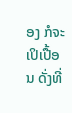ອງ ກໍຈະເປິເປື້ອນ ດັ່ງທີ່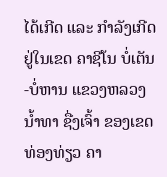ໄດ້ເກີດ ແລະ ກໍາລັງເກີດ ຢູ່ໃນເຂດ ຄາຊີໂນ ບໍ່ເຕັນ-ບໍ່ຫານ ແຂວງຫລວງນໍ້າທາ ຊື່ງເຈົ້າ ຂອງເຂດທ່ອງທ່ຽວ ຄາ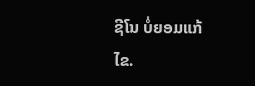ຊີໂນ ບໍ່ຍອມແກ້ໄຂ.